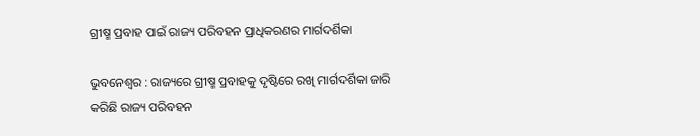ଗ୍ରୀଷ୍ମ ପ୍ରବାହ ପାଇଁ ରାଜ୍ୟ ପରିବହନ ପ୍ରାଧିକରଣର ମାର୍ଗଦର୍ଶିକା

ଭୁବନେଶ୍ୱର : ରାଜ୍ୟରେ ଗ୍ରୀଷ୍ମ ପ୍ରବାହକୁ ଦୃଷ୍ଟିରେ ରଖି ମାର୍ଗଦର୍ଶିକା ଜାରି କରିଛି ରାଜ୍ୟ ପରିବହନ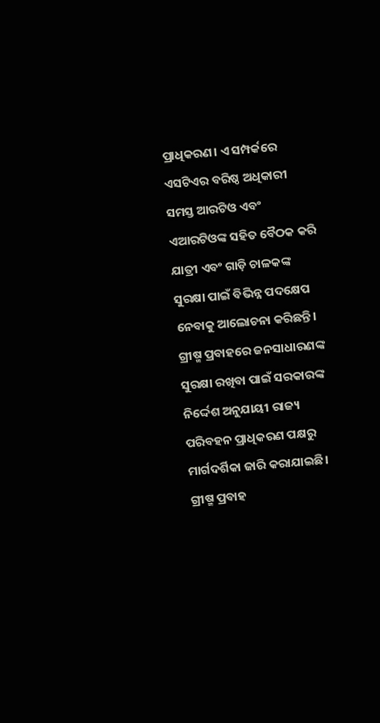ପ୍ରାଧିକରଣ। ଏ ସମ୍ପର୍କରେ ଏସଟିଏର ବରିଷ୍ଠ ଅଧିକାରୀ ସମସ୍ତ ଆରଟିଓ ଏବଂ ଏଆରଟିଓଙ୍କ ସହିତ ବୈଠକ କରି ଯାତ୍ରୀ ଏବଂ ଗାଡ଼ି ଚାଳକଙ୍କ ସୁରକ୍ଷା ପାଇଁ ବିଭିନ୍ନ ପଦକ୍ଷେପ ନେବାକୁ ଆଲୋଚନା କରିଛନ୍ତି। ଗ୍ରୀଷ୍ମ ପ୍ରବାହରେ ଜନସାଧାରଣଙ୍କ ସୁରକ୍ଷା ରଖିବା ପାଇଁ ସରକାରଙ୍କ ନିର୍ଦ୍ଦେଶ ଅନୁଯାୟୀ ରାଜ୍ୟ ପରିବହନ ପ୍ରାଧିକରଣ ପକ୍ଷରୁ ମାର୍ଗଦର୍ଶିକା ଜାରି କରାଯାଇଛି। ଗ୍ରୀଷ୍ମ ପ୍ରବାହ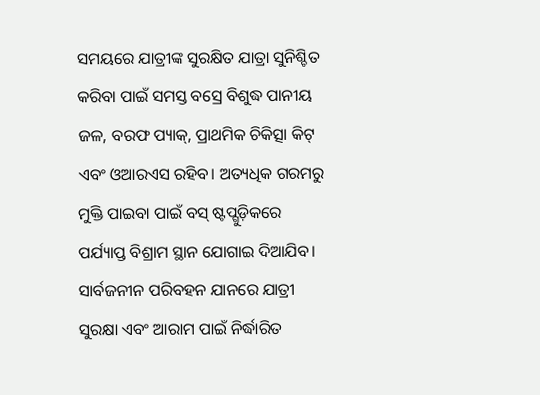ସମୟରେ ଯାତ୍ରୀଙ୍କ ସୁରକ୍ଷିତ ଯାତ୍ରା ସୁନିଶ୍ଚିତ କରିବା ପାଇଁ ସମସ୍ତ ବସ୍ରେ ବିଶୁଦ୍ଧ ପାନୀୟ ଜଳ, ବରଫ ପ୍ୟାକ୍, ପ୍ରାଥମିକ ଚିକିତ୍ସା କିଟ୍ ଏବଂ ଓଆରଏସ ରହିବ। ଅତ୍ୟଧିକ ଗରମରୁ ମୁକ୍ତି ପାଇବା ପାଇଁ ବସ୍ ଷ୍ଟପ୍ଗୁଡ଼ିକରେ ପର୍ଯ୍ୟାପ୍ତ ବିଶ୍ରାମ ସ୍ଥାନ ଯୋଗାଇ ଦିଆଯିବ। ସାର୍ବଜନୀନ ପରିବହନ ଯାନରେ ଯାତ୍ରୀ ସୁରକ୍ଷା ଏବଂ ଆରାମ ପାଇଁ ନିର୍ଦ୍ଧାରିତ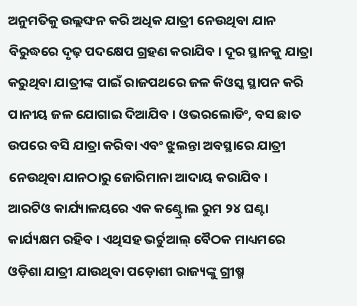ଅନୁମତିକୁ ଉଲ୍ଲଙ୍ଘନ କରି ଅଧିକ ଯାତ୍ରୀ ନେଉଥିବା ଯାନ ବିରୁଦ୍ଧରେ ଦୃଢ଼ ପଦକ୍ଷେପ ଗ୍ରହଣ କରାଯିବ। ଦୂର ସ୍ଥାନକୁ ଯାତ୍ରା କରୁଥିବା ଯାତ୍ରୀଙ୍କ ପାଇଁ ରାଜପଥରେ ଜଳ କିଓସ୍କ ସ୍ଥାପନ କରି ପାନୀୟ ଜଳ ଯୋଗାଇ ଦିଆଯିବ। ଓଭରଲୋଡିଂ, ବସ ଛାତ ଉପରେ ବସି ଯାତ୍ରା କରିବା ଏବଂ ଝୁଲନ୍ତା ଅବସ୍ଥାରେ ଯାତ୍ରୀ ନେଉଥିବା ଯାନଠାରୁ ଜୋରିମାନା ଆଦାୟ କରାଯିବ। ଆରଟିଓ କାର୍ଯ୍ୟାଳୟରେ ଏକ କଣ୍ଟ୍ରୋଲ ରୁମ ୨୪ ଘଣ୍ଟା କାର୍ଯ୍ୟକ୍ଷମ ରହିବ। ଏଥିସହ ଭର୍ଚୁଆଲ୍ ବୈଠକ ମାଧ୍ୟମରେ ଓଡ଼ିଶା ଯାତ୍ରୀ ଯାଉଥିବା ପଡ଼ୋଶୀ ରାଜ୍ୟଙ୍କୁ ଗ୍ରୀଷ୍ମ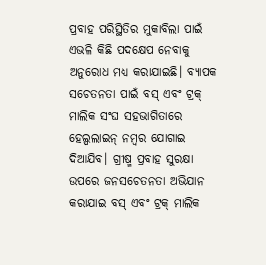ପ୍ରବାହ ପରିସ୍ଥିତିର ମୁକାବିଲା ପାଇଁ ଏଭଳି କିଛି ପଦକ୍ଷେପ ନେବାକୁ ଅନୁରୋଧ ମଧ୍ୟ କରାଯାଇଛି। ବ୍ୟାପକ ସଚେତନତା ପାଇଁ ବସ୍ ଏବଂ ଟ୍ରକ୍ ମାଲିକ ସଂଘ ସହଭାଗିତାରେ ହେଲ୍ପଲାଇନ୍ ନମ୍ବର ଯୋଗାଇ ଦିଆଯିବ। ଗ୍ରୀଷ୍ମ ପ୍ରବାହ ସୁରକ୍ଷା ଉପରେ ଜନସଚେତନତା ଅଭିଯାନ କରାଯାଇ ବସ୍ ଏବଂ ଟ୍ରକ୍ ମାଲିକ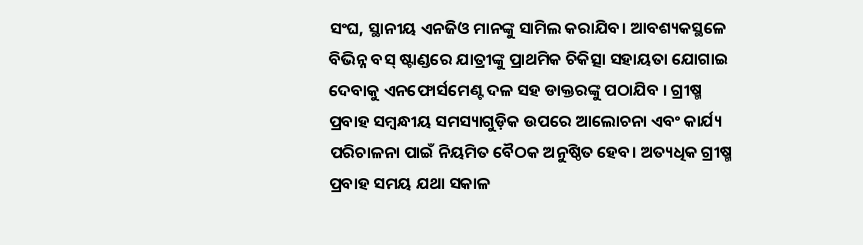ସଂଘ, ସ୍ଥାନୀୟ ଏନଜିଓ ମାନଙ୍କୁ ସାମିଲ କରାଯିବ। ଆବଶ୍ୟକସ୍ଥଳେ ବିଭିନ୍ନ ବସ୍ ଷ୍ଟାଣ୍ଡରେ ଯାତ୍ରୀଙ୍କୁ ପ୍ରାଥମିକ ଚିକିତ୍ସା ସହାୟତା ଯୋଗାଇ ଦେବାକୁ ଏନଫୋର୍ସମେଣ୍ଟ ଦଳ ସହ ଡାକ୍ତରଙ୍କୁ ପଠାଯିବ । ଗ୍ରୀଷ୍ମ ପ୍ରବାହ ସମ୍ବନ୍ଧୀୟ ସମସ୍ୟାଗୁଡ଼ିକ ଉପରେ ଆଲୋଚନା ଏବଂ କାର୍ଯ୍ୟ ପରିଚାଳନା ପାଇଁ ନିୟମିତ ବୈଠକ ଅନୁଷ୍ଠିତ ହେବ। ଅତ୍ୟଧିକ ଗ୍ରୀଷ୍ମ ପ୍ରବାହ ସମୟ ଯଥା ସକାଳ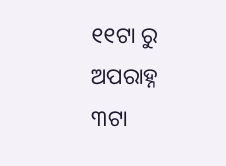୧୧ଟା ରୁ ଅପରାହ୍ନ ୩ଟା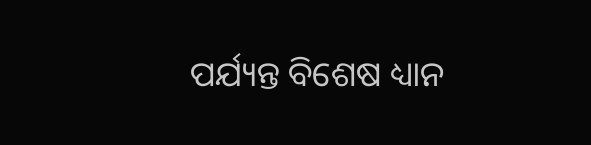ପର୍ଯ୍ୟନ୍ତ ବିଶେଷ ଧ୍ୟାନ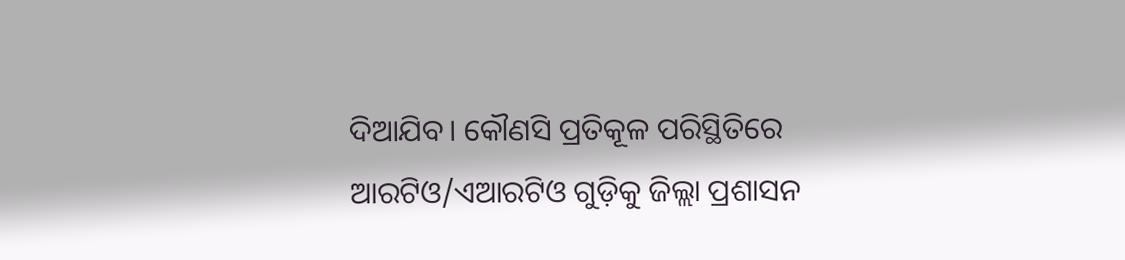ଦିଆଯିବ। କୌଣସି ପ୍ରତିକୂଳ ପରିସ୍ଥିତିରେ ଆରଟିଓ/ଏଆରଟିଓ ଗୁଡ଼ିକୁ ଜିଲ୍ଲା ପ୍ରଶାସନ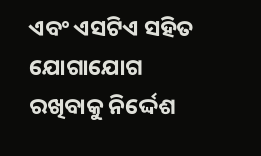ଏବଂ ଏସଟିଏ ସହିତ ଯୋଗାଯୋଗ ରଖିବାକୁ ନିର୍ଦ୍ଦେଶ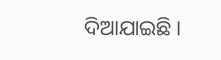ଦିଆଯାଇଛି।